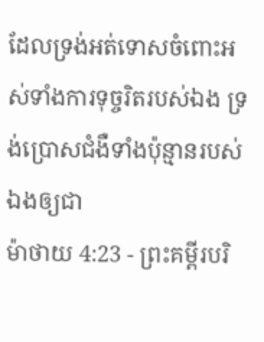ដែលទ្រង់អត់ទោសចំពោះអស់ទាំងការទុច្ចរិតរបស់ឯង ទ្រង់ប្រោសជំងឺទាំងប៉ុន្មានរបស់ឯងឲ្យជា
ម៉ាថាយ 4:23 - ព្រះគម្ពីរបរិ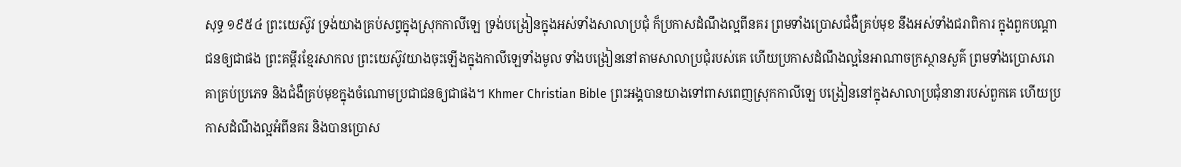សុទ្ធ ១៩៥៤ ព្រះយេស៊ូវ ទ្រង់យាងគ្រប់សព្វក្នុងស្រុកកាលីឡេ ទ្រង់បង្រៀនក្នុងអស់ទាំងសាលាប្រជុំ ក៏ប្រកាសដំណឹងល្អពីនគរ ព្រមទាំងប្រោសជំងឺគ្រប់មុខ នឹងអស់ទាំងជរាពិការ ក្នុងពួកបណ្តាជនឲ្យជាផង ព្រះគម្ពីរខ្មែរសាកល ព្រះយេស៊ូវយាងចុះឡើងក្នុងកាលីឡេទាំងមូល ទាំងបង្រៀននៅតាមសាលាប្រជុំរបស់គេ ហើយប្រកាសដំណឹងល្អនៃអាណាចក្រស្ថានសួគ៌ ព្រមទាំងប្រោសរោគាគ្រប់ប្រភេទ និងជំងឺគ្រប់មុខក្នុងចំណោមប្រជាជនឲ្យជាផង។ Khmer Christian Bible ព្រះអង្គបានយាងទៅពាសពេញស្រុកកាលីឡេ បង្រៀននៅក្នុងសាលាប្រជុំនានារបស់ពួកគេ ហើយប្រកាសដំណឹងល្អអំពីនគរ និងបានប្រោស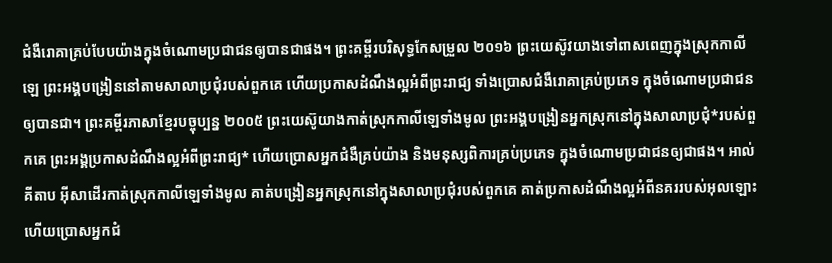ជំងឺរោគាគ្រប់បែបយ៉ាងក្នុងចំណោមប្រជាជនឲ្យបានជាផង។ ព្រះគម្ពីរបរិសុទ្ធកែសម្រួល ២០១៦ ព្រះយេស៊ូវយាងទៅពាសពេញក្នុងស្រុកកាលីឡេ ព្រះអង្គបង្រៀននៅតាមសាលាប្រជុំរបស់ពួកគេ ហើយប្រកាសដំណឹងល្អអំពីព្រះរាជ្យ ទាំងប្រោសជំងឺរោគាគ្រប់ប្រភេទ ក្នុងចំណោមប្រជាជនឲ្យបានជា។ ព្រះគម្ពីរភាសាខ្មែរបច្ចុប្បន្ន ២០០៥ ព្រះយេស៊ូយាងកាត់ស្រុកកាលីឡេទាំងមូល ព្រះអង្គបង្រៀនអ្នកស្រុកនៅក្នុងសាលាប្រជុំ*របស់ពួកគេ ព្រះអង្គប្រកាសដំណឹងល្អអំពីព្រះរាជ្យ* ហើយប្រោសអ្នកជំងឺគ្រប់យ៉ាង និងមនុស្សពិការគ្រប់ប្រភេទ ក្នុងចំណោមប្រជាជនឲ្យជាផង។ អាល់គីតាប អ៊ីសាដើរកាត់ស្រុកកាលីឡេទាំងមូល គាត់បង្រៀនអ្នកស្រុកនៅក្នុងសាលាប្រជុំរបស់ពួកគេ គាត់ប្រកាសដំណឹងល្អអំពីនគររបស់អុលឡោះ ហើយប្រោសអ្នកជំ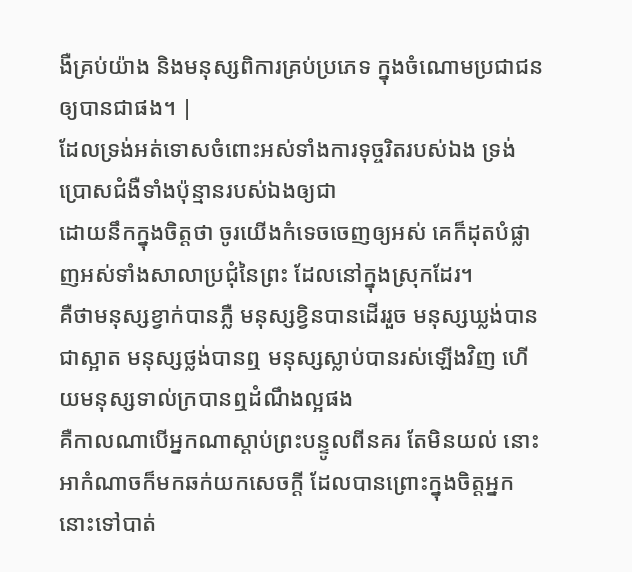ងឺគ្រប់យ៉ាង និងមនុស្សពិការគ្រប់ប្រភេទ ក្នុងចំណោមប្រជាជន ឲ្យបានជាផង។ |
ដែលទ្រង់អត់ទោសចំពោះអស់ទាំងការទុច្ចរិតរបស់ឯង ទ្រង់ប្រោសជំងឺទាំងប៉ុន្មានរបស់ឯងឲ្យជា
ដោយនឹកក្នុងចិត្តថា ចូរយើងកំទេចចេញឲ្យអស់ គេក៏ដុតបំផ្លាញអស់ទាំងសាលាប្រជុំនៃព្រះ ដែលនៅក្នុងស្រុកដែរ។
គឺថាមនុស្សខ្វាក់បានភ្លឺ មនុស្សខ្វិនបានដើររួច មនុស្សឃ្លង់បានជាស្អាត មនុស្សថ្លង់បានឮ មនុស្សស្លាប់បានរស់ឡើងវិញ ហើយមនុស្សទាល់ក្របានឮដំណឹងល្អផង
គឺកាលណាបើអ្នកណាស្តាប់ព្រះបន្ទូលពីនគរ តែមិនយល់ នោះអាកំណាចក៏មកឆក់យកសេចក្ដី ដែលបានព្រោះក្នុងចិត្តអ្នកនោះទៅបាត់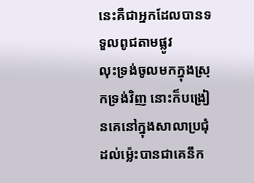នេះគឺជាអ្នកដែលបានទទួលពូជតាមផ្លូវ
លុះទ្រង់ចូលមកក្នុងស្រុកទ្រង់វិញ នោះក៏បង្រៀនគេនៅក្នុងសាលាប្រជុំ ដល់ម៉្លេះបានជាគេនឹក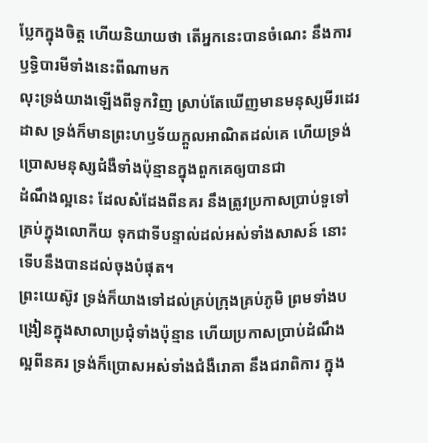ប្លែកក្នុងចិត្ត ហើយនិយាយថា តើអ្នកនេះបានចំណេះ នឹងការឫទ្ធិបារមីទាំងនេះពីណាមក
លុះទ្រង់យាងឡើងពីទូកវិញ ស្រាប់តែឃើញមានមនុស្សមីរដេរដាស ទ្រង់ក៏មានព្រះហឫទ័យក្តួលអាណិតដល់គេ ហើយទ្រង់ប្រោសមនុស្សជំងឺទាំងប៉ុន្មានក្នុងពួកគេឲ្យបានជា
ដំណឹងល្អនេះ ដែលសំដែងពីនគរ នឹងត្រូវប្រកាសប្រាប់ទួទៅគ្រប់ក្នុងលោកីយ ទុកជាទីបន្ទាល់ដល់អស់ទាំងសាសន៍ នោះទើបនឹងបានដល់ចុងបំផុត។
ព្រះយេស៊ូវ ទ្រង់ក៏យាងទៅដល់គ្រប់ក្រុងគ្រប់ភូមិ ព្រមទាំងបង្រៀនក្នុងសាលាប្រជុំទាំងប៉ុន្មាន ហើយប្រកាសប្រាប់ដំណឹងល្អពីនគរ ទ្រង់ក៏ប្រោសអស់ទាំងជំងឺរោគា នឹងជរាពិការ ក្នុង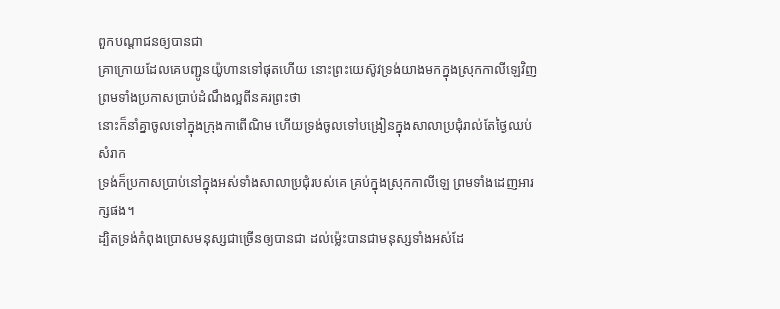ពួកបណ្តាជនឲ្យបានជា
គ្រាក្រោយដែលគេបញ្ជូនយ៉ូហានទៅផុតហើយ នោះព្រះយេស៊ូវទ្រង់យាងមកក្នុងស្រុកកាលីឡេវិញ ព្រមទាំងប្រកាសប្រាប់ដំណឹងល្អពីនគរព្រះថា
នោះក៏នាំគ្នាចូលទៅក្នុងក្រុងកាពើណិម ហើយទ្រង់ចូលទៅបង្រៀនក្នុងសាលាប្រជុំរាល់តែថ្ងៃឈប់សំរាក
ទ្រង់ក៏ប្រកាសប្រាប់នៅក្នុងអស់ទាំងសាលាប្រជុំរបស់គេ គ្រប់ក្នុងស្រុកកាលីឡេ ព្រមទាំងដេញអារក្សផង។
ដ្បិតទ្រង់កំពុងប្រោសមនុស្សជាច្រើនឲ្យបានជា ដល់ម៉្លេះបានជាមនុស្សទាំងអស់ដែ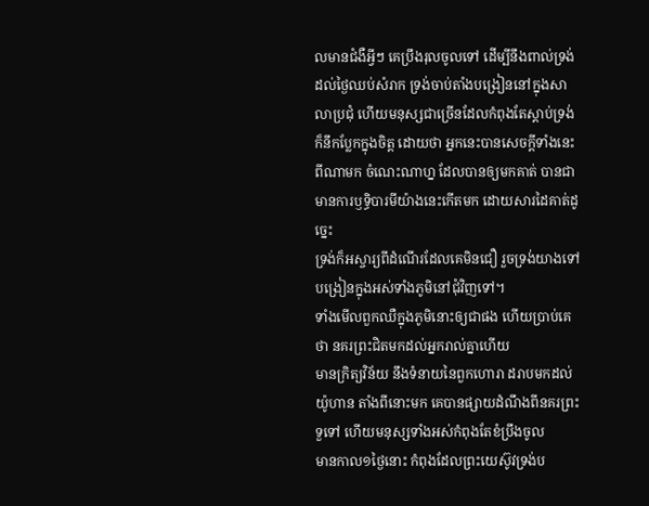លមានជំងឺអ្វីៗ គេប្រឹងរុលចូលទៅ ដើម្បីនឹងពាល់ទ្រង់
ដល់ថ្ងៃឈប់សំរាក ទ្រង់ចាប់តាំងបង្រៀននៅក្នុងសាលាប្រជុំ ហើយមនុស្សជាច្រើនដែលកំពុងតែស្តាប់ទ្រង់ ក៏នឹកប្លែកក្នុងចិត្ត ដោយថា អ្នកនេះបានសេចក្ដីទាំងនេះពីណាមក ចំណេះណាហ្ន ដែលបានឲ្យមកគាត់ បានជាមានការឫទ្ធិបារមីយ៉ាងនេះកើតមក ដោយសារដៃគាត់ដូច្នេះ
ទ្រង់ក៏អស្ចារ្យពីដំណើរដែលគេមិនជឿ រួចទ្រង់យាងទៅបង្រៀនក្នុងអស់ទាំងភូមិនៅជុំវិញទៅ។
ទាំងមើលពួកឈឺក្នុងភូមិនោះឲ្យជាផង ហើយប្រាប់គេថា នគរព្រះជិតមកដល់អ្នករាល់គ្នាហើយ
មានក្រិត្យវិន័យ នឹងទំនាយនៃពួកហោរា ដរាបមកដល់យ៉ូហាន តាំងពីនោះមក គេបានផ្សាយដំណឹងពីនគរព្រះទួទៅ ហើយមនុស្សទាំងអស់កំពុងតែខំប្រឹងចូល
មានកាល១ថ្ងៃនោះ កំពុងដែលព្រះយេស៊ូវទ្រង់ប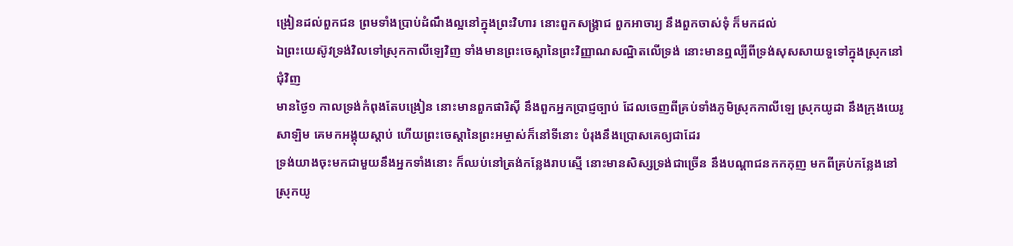ង្រៀនដល់ពួកជន ព្រមទាំងប្រាប់ដំណឹងល្អនៅក្នុងព្រះវិហារ នោះពួកសង្គ្រាជ ពួកអាចារ្យ នឹងពួកចាស់ទុំ ក៏មកដល់
ឯព្រះយេស៊ូវទ្រង់វិលទៅស្រុកកាលីឡេវិញ ទាំងមានព្រះចេស្តានៃព្រះវិញ្ញាណសណ្ឋិតលើទ្រង់ នោះមានឮល្បីពីទ្រង់សុសសាយទួទៅក្នុងស្រុកនៅជុំវិញ
មានថ្ងៃ១ កាលទ្រង់កំពុងតែបង្រៀន នោះមានពួកផារិស៊ី នឹងពួកអ្នកប្រាជ្ញច្បាប់ ដែលចេញពីគ្រប់ទាំងភូមិស្រុកកាលីឡេ ស្រុកយូដា នឹងក្រុងយេរូសាឡិម គេមកអង្គុយស្តាប់ ហើយព្រះចេស្តានៃព្រះអម្ចាស់ក៏នៅទីនោះ បំរុងនឹងប្រោសគេឲ្យជាដែរ
ទ្រង់យាងចុះមកជាមួយនឹងអ្នកទាំងនោះ ក៏ឈប់នៅត្រង់កន្លែងរាបស្មើ នោះមានសិស្សទ្រង់ជាច្រើន នឹងបណ្តាជនកកកុញ មកពីគ្រប់កន្លែងនៅស្រុកយូ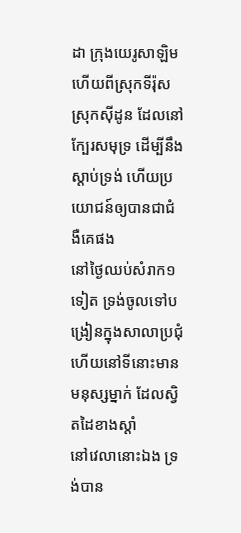ដា ក្រុងយេរូសាឡិម ហើយពីស្រុកទីរ៉ុស ស្រុកស៊ីដូន ដែលនៅក្បែរសមុទ្រ ដើម្បីនឹងស្តាប់ទ្រង់ ហើយប្រយោជន៍ឲ្យបានជាជំងឺគេផង
នៅថ្ងៃឈប់សំរាក១ទៀត ទ្រង់ចូលទៅបង្រៀនក្នុងសាលាប្រជុំ ហើយនៅទីនោះមានមនុស្សម្នាក់ ដែលស្វិតដៃខាងស្តាំ
នៅវេលានោះឯង ទ្រង់បាន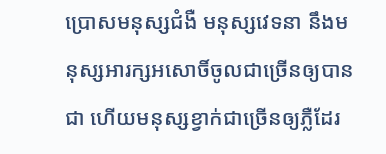ប្រោសមនុស្សជំងឺ មនុស្សវេទនា នឹងមនុស្សអារក្សអសោចិ៍ចូលជាច្រើនឲ្យបានជា ហើយមនុស្សខ្វាក់ជាច្រើនឲ្យភ្លឺដែរ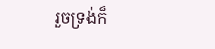រួចទ្រង់ក៏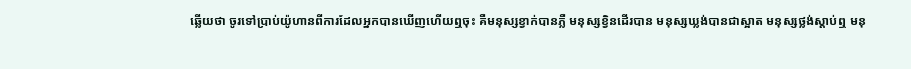ឆ្លើយថា ចូរទៅប្រាប់យ៉ូហានពីការដែលអ្នកបានឃើញហើយឮចុះ គឺមនុស្សខ្វាក់បានភ្លឺ មនុស្សខ្វិនដើរបាន មនុស្សឃ្លង់បានជាស្អាត មនុស្សថ្លង់ស្តាប់ឮ មនុ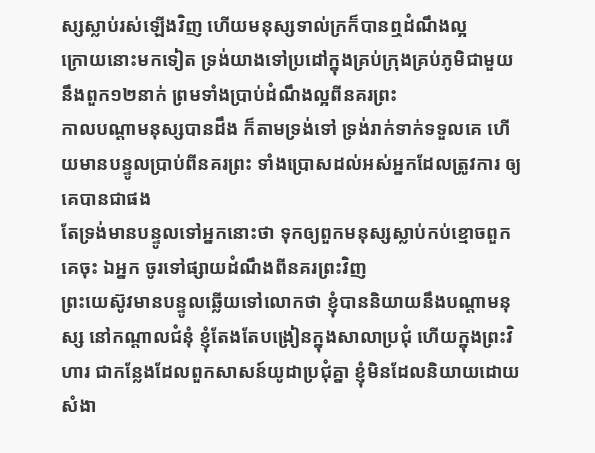ស្សស្លាប់រស់ឡើងវិញ ហើយមនុស្សទាល់ក្រក៏បានឮដំណឹងល្អ
ក្រោយនោះមកទៀត ទ្រង់យាងទៅប្រដៅក្នុងគ្រប់ក្រុងគ្រប់ភូមិជាមួយនឹងពួក១២នាក់ ព្រមទាំងប្រាប់ដំណឹងល្អពីនគរព្រះ
កាលបណ្តាមនុស្សបានដឹង ក៏តាមទ្រង់ទៅ ទ្រង់រាក់ទាក់ទទួលគេ ហើយមានបន្ទូលប្រាប់ពីនគរព្រះ ទាំងប្រោសដល់អស់អ្នកដែលត្រូវការ ឲ្យគេបានជាផង
តែទ្រង់មានបន្ទូលទៅអ្នកនោះថា ទុកឲ្យពួកមនុស្សស្លាប់កប់ខ្មោចពួកគេចុះ ឯអ្នក ចូរទៅផ្សាយដំណឹងពីនគរព្រះវិញ
ព្រះយេស៊ូវមានបន្ទូលឆ្លើយទៅលោកថា ខ្ញុំបាននិយាយនឹងបណ្តាមនុស្ស នៅកណ្តាលជំនុំ ខ្ញុំតែងតែបង្រៀនក្នុងសាលាប្រជុំ ហើយក្នុងព្រះវិហារ ជាកន្លែងដែលពួកសាសន៍យូដាប្រជុំគ្នា ខ្ញុំមិនដែលនិយាយដោយសំងា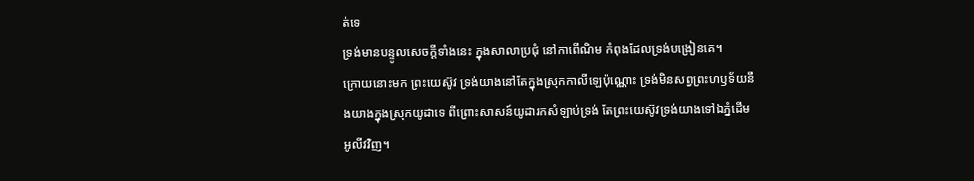ត់ទេ
ទ្រង់មានបន្ទូលសេចក្ដីទាំងនេះ ក្នុងសាលាប្រជុំ នៅកាពើណិម កំពុងដែលទ្រង់បង្រៀនគេ។
ក្រោយនោះមក ព្រះយេស៊ូវ ទ្រង់យាងនៅតែក្នុងស្រុកកាលីឡេប៉ុណ្ណោះ ទ្រង់មិនសព្វព្រះហឫទ័យនឹងយាងក្នុងស្រុកយូដាទេ ពីព្រោះសាសន៍យូដារកសំឡាប់ទ្រង់ តែព្រះយេស៊ូវទ្រង់យាងទៅឯភ្នំដើមអូលីវវិញ។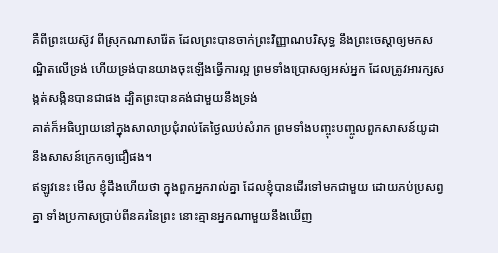គឺពីព្រះយេស៊ូវ ពីស្រុកណាសារ៉ែត ដែលព្រះបានចាក់ព្រះវិញ្ញាណបរិសុទ្ធ នឹងព្រះចេស្តាឲ្យមកសណ្ឋិតលើទ្រង់ ហើយទ្រង់បានយាងចុះឡើងធ្វើការល្អ ព្រមទាំងប្រោសឲ្យអស់អ្នក ដែលត្រូវអារក្សសង្កត់សង្កិនបានជាផង ដ្បិតព្រះបានគង់ជាមួយនឹងទ្រង់
គាត់ក៏អធិប្បាយនៅក្នុងសាលាប្រជុំរាល់តែថ្ងៃឈប់សំរាក ព្រមទាំងបញ្ចុះបញ្ចូលពួកសាសន៍យូដា នឹងសាសន៍ក្រេកឲ្យជឿផង។
ឥឡូវនេះ មើល ខ្ញុំដឹងហើយថា ក្នុងពួកអ្នករាល់គ្នា ដែលខ្ញុំបានដើរទៅមកជាមួយ ដោយភប់ប្រសព្វគ្នា ទាំងប្រកាសប្រាប់ពីនគរនៃព្រះ នោះគ្មានអ្នកណាមួយនឹងឃើញ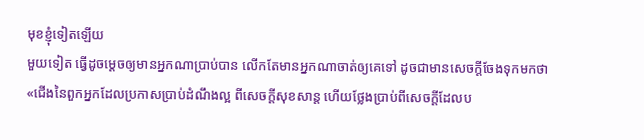មុខខ្ញុំទៀតឡើយ
មួយទៀត ធ្វើដូចម្តេចឲ្យមានអ្នកណាប្រាប់បាន លើកតែមានអ្នកណាចាត់ឲ្យគេទៅ ដូចជាមានសេចក្ដីចែងទុកមកថា «ជើងនៃពួកអ្នកដែលប្រកាសប្រាប់ដំណឹងល្អ ពីសេចក្ដីសុខសាន្ត ហើយថ្លែងប្រាប់ពីសេចក្ដីដែលប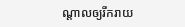ណ្តាលឲ្យរីករាយ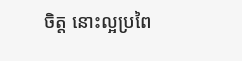ចិត្ត នោះល្អប្រពៃ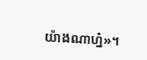យ៉ាងណាហ្ន៎»។